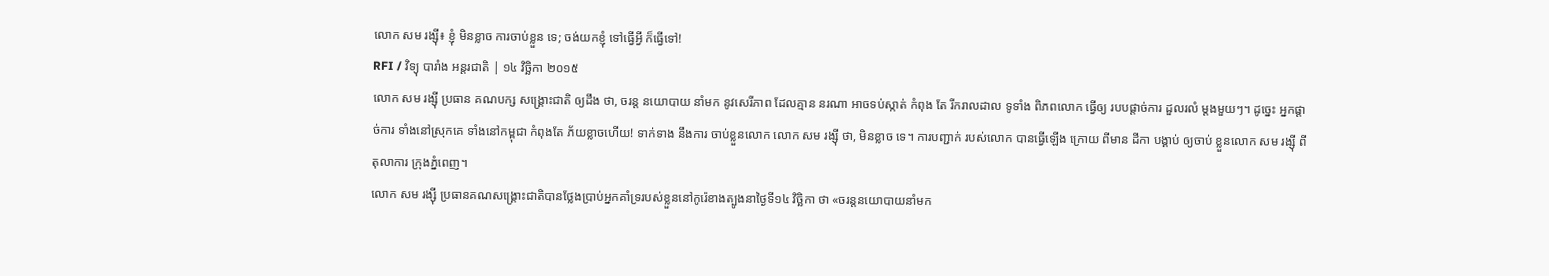លោក សម រង្ស៊ី៖ ខ្ញុំ មិនខ្លាច ការចាប់ខ្លួន ទេ; ចង់យកខ្ញុំ ទៅធ្វើអ្វី ក៏ធ្វើទៅ!
RFI / វិទ្យុ បារាំង អន្តរជាតិ | ១៤ វិច្ឆិកា ២០១៥
លោក សម រង្ស៊ី ប្រធាន គណបក្ស សង្រ្គោះជាតិ ឲ្យដឹង ថា, ចរន្ត នយោបាយ នាំមក នូវសេរីភាព ដែលគ្មាន នរណា អាចទប់ស្កាត់ កំពុង តែ រីករាលដាល ទូទាំង ពិភពលោក ធ្វើឲ្យ របបផ្តាច់ការ ដួលរលំ ម្តងមួយៗ។ ដូច្នេះ អ្នកផ្តាច់ការ ទាំងនៅស្រុកគេ ទាំងនៅកម្ពុជា កំពុងតែ ភ័យខ្លាចហើយ! ទាក់ទាង នឹងការ ចាប់ខ្លួនលោក លោក សម រង្ស៊ី ថា, មិនខ្លាច ទេ។ ការបញ្ជាក់ របស់លោក បានធ្វើឡើង ក្រោយ ពីមាន ដីកា បង្គាប់ ឲ្យចាប់ ខ្លួនលោក សម រង្ស៊ី ពីតុលាការ ក្រុងភ្នំពេញ។
លោក សម រង្ស៊ី ប្រធានគណសង្រ្គោះជាតិបានថ្លែងប្រាប់អ្នកគាំទ្ររបស់ខ្លួននៅកូរ៉េខាងត្បូងនាថ្ងៃទី១៤ វិច្ឆិកា ថា «ចរន្តនយោបាយនាំមក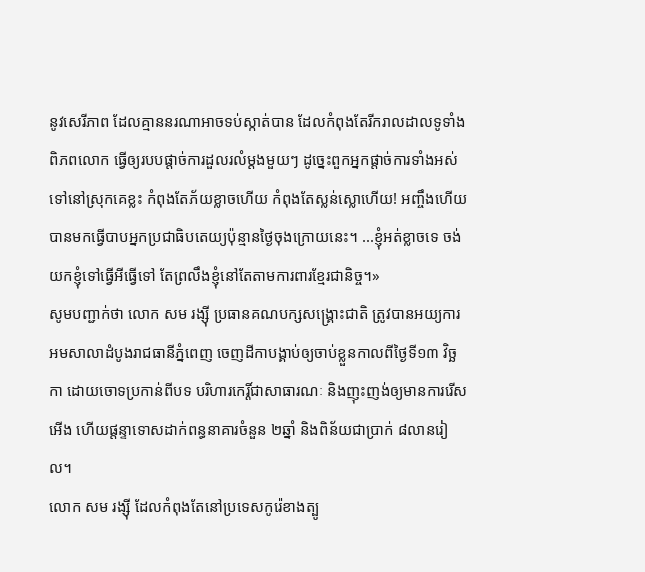នូវសេរីភាព ដែលគ្មាននរណាអាចទប់ស្កាត់បាន ដែលកំពុងតែរីករាលដាលទូទាំងពិភពលោក ធ្វើឲ្យរបបផ្តាច់ការដួលរលំម្តងមួយៗ ដូច្នេះពួកអ្នកផ្តាច់ការទាំងអស់ទៅនៅស្រុកគេខ្លះ កំពុងតែភ័យខ្លាចហើយ កំពុងតែស្លន់ស្លោហើយ! អញ្ចឹងហើយបានមកធ្វើបាបអ្នកប្រជាធិបតេយ្យប៉ុន្មានថ្ងៃចុងក្រោយនេះ។ ...ខ្ញុំអត់ខ្លាចទេ ចង់យកខ្ញុំទៅធ្វើអីធ្វើទៅ តែព្រលឹងខ្ញុំនៅតែតាមការពារខ្មែរជានិច្ច។»
សូមបញ្ជាក់ថា លោក សម រង្ស៊ី ប្រធានគណបក្សសង្រ្គោះជាតិ ត្រូវបានអយ្យការអមសាលាដំបូងរាជធានីភ្នំពេញ ចេញដីកាបង្គាប់ឲ្យចាប់ខ្លួនកាលពីថ្ងៃទី១៣ វិច្ឆកា ដោយចោទប្រកាន់ពីបទ បរិហារកេរ្តិ៍ជាសាធារណៈ និងញុះញង់ឲ្យមានការរើសអើង ហើយផ្តន្ទាទោសដាក់ពន្ធនាគារចំនួន ២ឆ្នាំ និងពិន័យជាប្រាក់ ៨លានរៀល។
លោក សម រង្ស៊ី ដែលកំពុងតែនៅប្រទេសកូរ៉េខាងត្បូ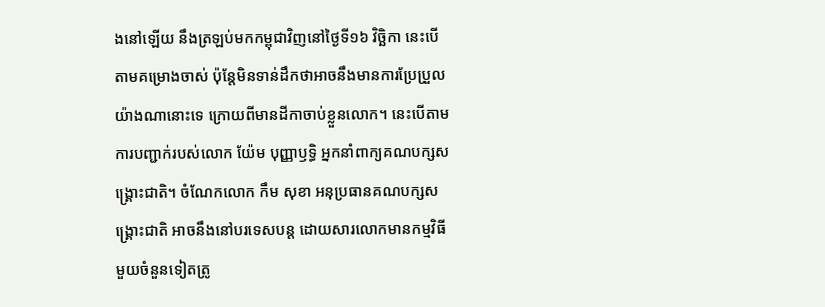ងនៅឡើយ នឹងត្រឡប់មកកម្ពុជាវិញនៅថ្ងៃទី១៦ វិច្ឆិកា នេះបើតាមគម្រោងចាស់ ប៉ុន្តែមិនទាន់ដឹកថាអាចនឹងមានការប្រែប្រួលយ៉ាងណានោះទេ ក្រោយពីមានដីកាចាប់ខ្លួនលោក។ នេះបើតាមការបញ្ជាក់របស់លោក យ៉ែម បុញ្ញាឫទ្ធិ អ្នកនាំពាក្យគណបក្សសង្រ្គោះជាតិ។ ចំណែកលោក កឹម សុខា អនុប្រធានគណបក្សសង្រ្គោះជាតិ អាចនឹងនៅបរទេសបន្ត ដោយសារលោកមានកម្មវិធីមួយចំនួនទៀតត្រូ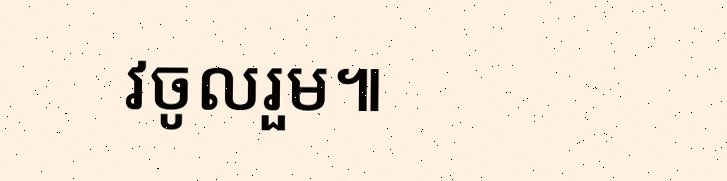វចូលរួម៕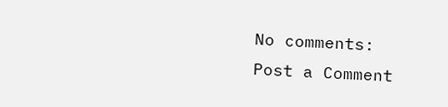No comments:
Post a Comment